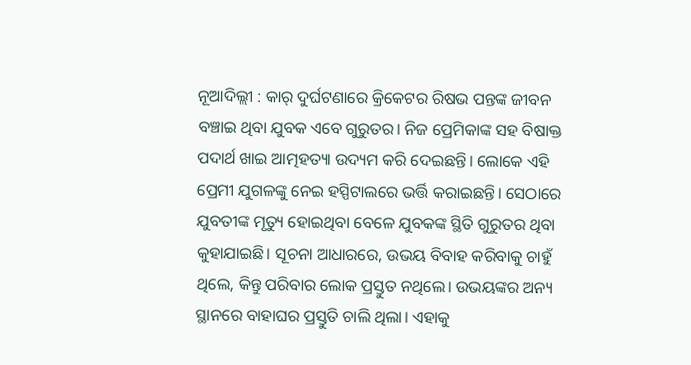ନୂଆଦିଲ୍ଲୀ : କାର୍ ଦୁର୍ଘଟଣାରେ କ୍ରିକେଟର ରିଷଭ ପନ୍ତଙ୍କ ଜୀବନ ବଞ୍ଚାଇ ଥିବା ଯୁବକ ଏବେ ଗୁରୁତର। ନିଜ ପ୍ରେମିକାଙ୍କ ସହ ବିଷାକ୍ତ ପଦାର୍ଥ ଖାଇ ଆତ୍ମହତ୍ୟା ଉଦ୍ୟମ କରି ଦେଇଛନ୍ତି। ଲୋକେ ଏହି ପ୍ରେମୀ ଯୁଗଳଙ୍କୁ ନେଇ ହସ୍ପିଟାଲରେ ଭର୍ତ୍ତି କରାଇଛନ୍ତି। ସେଠାରେ ଯୁବତୀଙ୍କ ମୃତ୍ୟୁ ହୋଇଥିବା ବେଳେ ଯୁବକଙ୍କ ସ୍ଥିତି ଗୁରୁତର ଥିବା କୁହାଯାଇଛି। ସୂଚନା ଆଧାରରେ, ଉଭୟ ବିବାହ କରିବାକୁ ଚାହୁଁ ଥିଲେ, କିନ୍ତୁ ପରିବାର ଲୋକ ପ୍ରସ୍ତୁତ ନଥିଲେ। ଉଭୟଙ୍କର ଅନ୍ୟ ସ୍ଥାନରେ ବାହାଘର ପ୍ରସ୍ତୁତି ଚାଲି ଥିଲା। ଏହାକୁ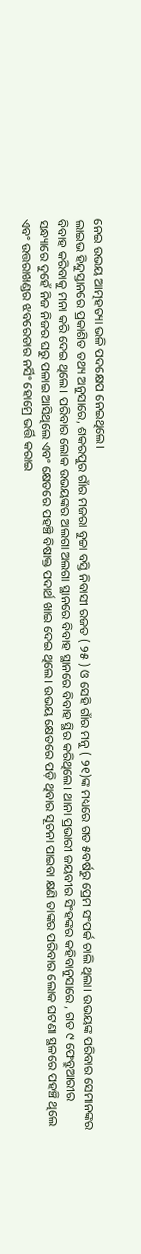ନେଇ ଉଭୟ ଆତ୍ମହତ୍ୟା ଭଳି ପଦକ୍ଷେପ ନେଇଥିଲେ।
ଲାଇଭ ହିନ୍ଦୁସ୍ତାନରେ ପ୍ରକାଶିତ ତଥ୍ୟ ଅନୁସାରେ, ଶକରପୁର ଗାଁର ମଜରା ବୁଚ୍ଚା ବସ୍ତି ନିବାସୀ ରଜତ ( ୨୫ ) ଓ ସେହି ଗାଁର ମନୁ ( ୨୧)ଙ୍କ ମଧ୍ୟରେ ଗତ ୫ବର୍ଷରୁ ପ୍ରେମ ସଂପର୍କ ଚାଲି ଥିଲା। ଉଭୟଙ୍କ ପରିବାର ସେମାନଙ୍କର ବିବାହ କରିବାକୁ ମନା କରି ଦେଇ ଥିଲେ। ପରିବାର ଲୋକ ଉଭୟଙ୍କର ଅଲଗା ଅଲଗା ସ୍ଥାନରେ ବିବାହ ସ୍ଥାନରେ ବିବାହ ସ୍ଥିର କରିଥିଲେ। ଥାନା ପ୍ରଭାରୀ ଜୟବୀର ସିଂହଙ୍କର କହିବାନୁସାରେ , ଗତ ୯ ଫେବ୍ରୁଆରୀର ସନ୍ଧ୍ୟାରେ ଦୁହେଁ ନିଜ ନିଜର ଘରୁ ପଳାଇ ଆସିଥିଲେ ଏବଂ କ୍ଷେତରେ ପହଞ୍ଚି ବିଷାକ୍ତ ପଦାର୍ଥ ଖାଇ ଦେଇ ଥିଲେ। ଉଭୟ କ୍ଷେତରେ ପଡ଼ି ଥିବାର ସୂଚନା ପାଇବା କ୍ଷଣି ତାଙ୍କର ପରିବାର ଲୋକ ଘଟଣା ସ୍ଥଳରେ ପହଞ୍ଚି ଥିଲେ ଏବଂ ଉତ୍ତରାଖଣ୍ଡର ଝବରେଡାର ନର୍ସିଂ ହୋମ୍ରେ ଭର୍ତ୍ତି କରାଇ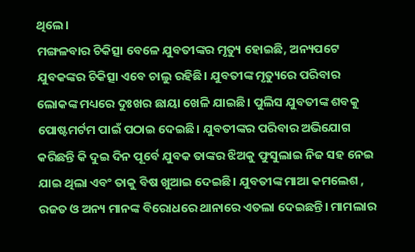ଥିଲେ।
ମଙ୍ଗଳବାର ଚିକିତ୍ସା ବେଳେ ଯୁବତୀଙ୍କର ମୃତ୍ୟୁ ହୋଇଛି, ଅନ୍ୟପଟେ ଯୁବକଙ୍କର ଚିକିତ୍ସା ଏବେ ଚାଲୁ ରହିଛି। ଯୁବତୀଙ୍କ ମୃତ୍ୟୁରେ ପରିବାର ଲୋକଙ୍କ ମଧ୍ୟରେ ଦୁଃଖର ଛାୟା ଖେଳି ଯାଇଛି। ପୁଲିସ ଯୁବତୀଙ୍କ ଶବକୁ ପୋଷ୍ଟମର୍ଟମ ପାଇଁ ପଠାଇ ଦେଇଛି। ଯୁବତୀଙ୍କର ପରିବାର ଅଭିଯୋଗ କରିଛନ୍ତି କି ଦୁଇ ଦିନ ପୂର୍ବେ ଯୁବକ ତାଙ୍କର ଝିଅକୁ ଫୁସୁଲାଇ ନିଜ ସହ ନେଇ ଯାଇ ଥିଲା ଏବଂ ତାକୁ ବିଷ ଖୁଆଇ ଦେଇଛି। ଯୁବତୀଙ୍କ ମାଆ କମଲେଶ , ରଜତ ଓ ଅନ୍ୟ ମାନଙ୍କ ବିରୋଧରେ ଥାନାରେ ଏତଲା ଦେଇଛନ୍ତି। ମାମଲାର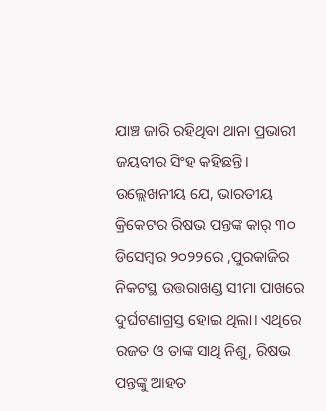ଯାଞ୍ଚ ଜାରି ରହିଥିବା ଥାନା ପ୍ରଭାରୀ ଜୟବୀର ସିଂହ କହିଛନ୍ତି।
ଉଲ୍ଲେଖନୀୟ ଯେ, ଭାରତୀୟ କ୍ରିକେଟର ରିଷଭ ପନ୍ତଙ୍କ କାର୍ ୩୦ ଡିସେମ୍ୱର ୨୦୨୨ରେ ,ପୁରକାଜିର ନିକଟସ୍ଥ ଉତ୍ତରାଖଣ୍ଡ ସୀମା ପାଖରେ ଦୁର୍ଘଟଣାଗ୍ରସ୍ତ ହୋଇ ଥିଲା। ଏଥିରେ ରଜତ ଓ ତାଙ୍କ ସାଥି ନିଶୁ, ରିଷଭ ପନ୍ତଙ୍କୁ ଆହତ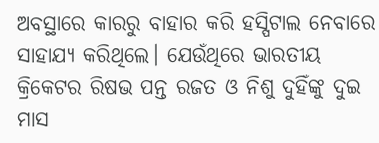ଅବସ୍ଥାରେ କାରରୁ ବାହାର କରି ହସ୍ପିଟାଲ ନେବାରେ ସାହାଯ୍ୟ କରିଥିଲେ। ଯେଉଁଥିରେ ଭାରତୀୟ କ୍ରିକେଟର ରିଷଭ ପନ୍ତ ରଜତ ଓ ନିଶୁ ଦୁହିଁଙ୍କୁ ଦୁଇ ମାସ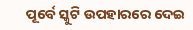ପୂର୍ବେ ସ୍କୁଟି ଉପହାରରେ ଦେଇ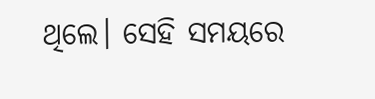ଥିଲେ। ସେହି ସମୟରେ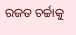ରଜତ ଚର୍ଚ୍ଚାକୁ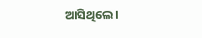ଆସିଥିଲେ।